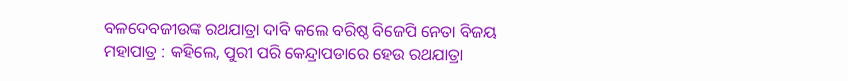ବଳଦେବଜୀଉଙ୍କ ରଥଯାତ୍ରା ଦାବି କଲେ ବରିଷ୍ଠ ବିଜେପି ନେତା ବିଜୟ ମହାପାତ୍ର : କହିଲେ, ପୁରୀ ପରି କେନ୍ଦ୍ରାପଡାରେ ହେଉ ରଥଯାତ୍ରା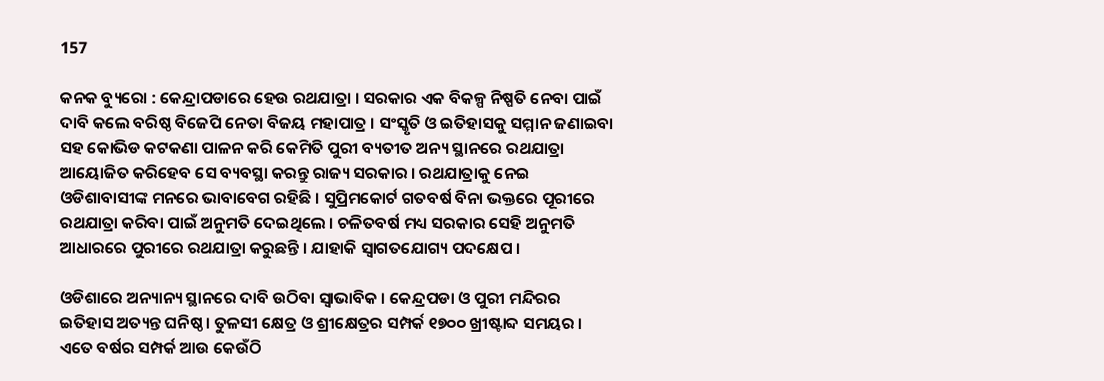157

କନକ ବ୍ୟୁରୋ : କେନ୍ଦ୍ରାପଡାରେ ହେଉ ରଥଯାତ୍ରା । ସରକାର ଏକ ବିକଳ୍ପ ନିଷ୍ପତି ନେବା ପାଇଁ ଦାବି କଲେ ବରିଷ୍ଠ ବିଜେପି ନେତା ବିଜୟ ମହାପାତ୍ର । ସଂସ୍କୃତି ଓ ଇତିହାସକୁ ସମ୍ମାନ ଜଣାଇବା ସହ କୋଭିଡ କଟକଣା ପାଳନ କରି କେମିତି ପୁରୀ ବ୍ୟତୀତ ଅନ୍ୟ ସ୍ଥାନରେ ରଥଯାତ୍ରା ଆୟୋଜିତ କରିହେବ ସେ ବ୍ୟବସ୍ଥା କରନ୍ତୁ ରାଜ୍ୟ ସରକାର । ରଥଯାତ୍ରାକୁ ନେଇ ଓଡିଶାବାସୀଙ୍କ ମନରେ ଭାବାବେଗ ରହିଛି । ସୁପ୍ରିମକୋର୍ଟ ଗତବର୍ଷ ବିନା ଭକ୍ତରେ ପୂରୀରେ ରଥଯାତ୍ରା କରିବା ପାଇଁ ଅନୁମତି ଦେଇଥିଲେ । ଚଳିତବର୍ଷ ମଧ୍ୟ ସରକାର ସେହି ଅନୁମତି ଆଧାରରେ ପୁରୀରେ ରଥଯାତ୍ରା କରୁଛନ୍ତି । ଯାହାକି ସ୍ୱାଗତଯୋଗ୍ୟ ପଦକ୍ଷେପ ।

ଓଡିଶାରେ ଅନ୍ୟାନ୍ୟ ସ୍ଥାନରେ ଦାବି ଉଠିବା ସ୍ଵାଭାବିକ । କେନ୍ଦ୍ରପଡା ଓ ପୁରୀ ମନ୍ଦିରର ଇତିହାସ ଅତ୍ୟନ୍ତ ଘନିଷ୍ଠ । ତୁଳସୀ କ୍ଷେତ୍ର ଓ ଶ୍ରୀକ୍ଷେତ୍ରର ସମ୍ପର୍କ ୧୭୦୦ ଖ୍ରୀଷ୍ଟାବ୍ଦ ସମୟର । ଏତେ ବର୍ଷର ସମ୍ପର୍କ ଆଉ କେଉଁଠି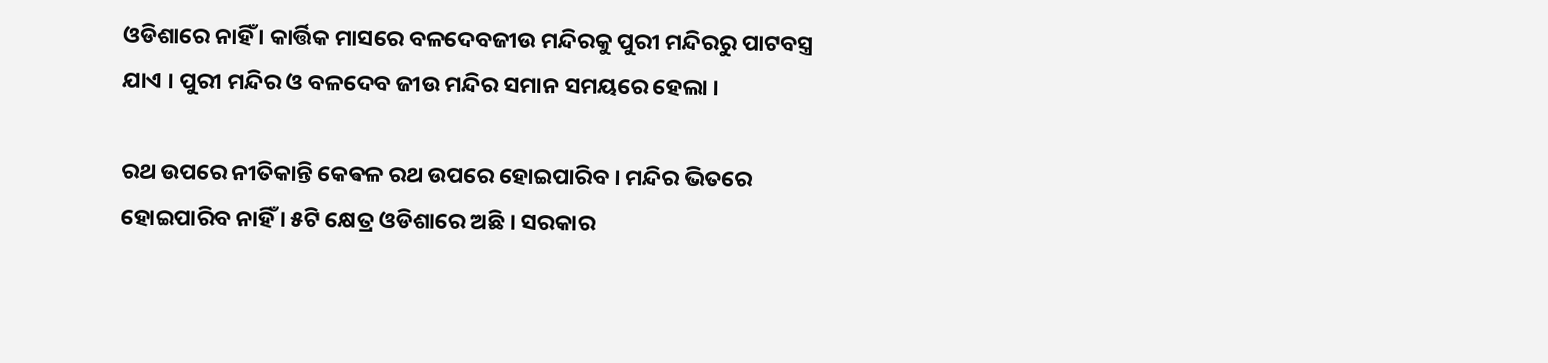ଓଡିଶାରେ ନାହିଁ । କାର୍ତ୍ତିକ ମାସରେ ବଳଦେବଜୀଉ ମନ୍ଦିରକୁ ପୁରୀ ମନ୍ଦିରରୁ ପାଟବସ୍ତ୍ର ଯାଏ । ପୁରୀ ମନ୍ଦିର ଓ ବଳଦେବ ଜୀଉ ମନ୍ଦିର ସମାନ ସମୟରେ ହେଲା ।

ରଥ ଉପରେ ନୀତିକାନ୍ତି କେଵଳ ରଥ ଉପରେ ହୋଇପାରିବ । ମନ୍ଦିର ଭିତରେ ହୋଇପାରିବ ନାହିଁ । ୫ଟି କ୍ଷେତ୍ର ଓଡିଶାରେ ଅଛି । ସରକାର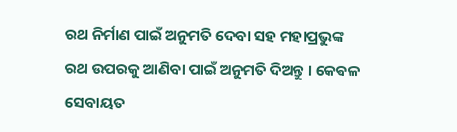ରଥ ନିର୍ମାଣ ପାଇଁ ଅନୁମତି ଦେବା ସହ ମହାପ୍ରଭୁଙ୍କ ରଥ ଉପରକୁ ଆଣିବା ପାଇଁ ଅନୁମତି ଦିଅନ୍ତୁ । କେଵଳ ସେବାୟତ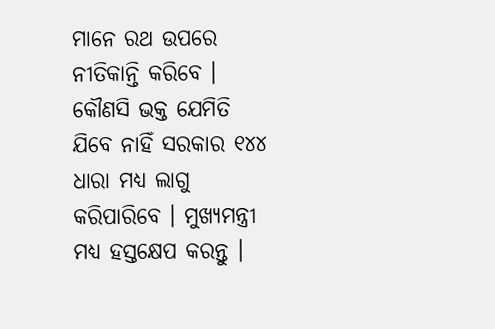ମାନେ ରଥ ଉପରେ ନୀତିକାନ୍ତି କରିବେ । କୌଣସି ଭକ୍ତ ଯେମିତି ଯିବେ ନାହିଁ ସରକାର ୧୪୪ ଧାରା ମଧ୍ୟ ଲାଗୁ କରିପାରିବେ । ମୁଖ୍ୟମନ୍ତ୍ରୀ ମଧ୍ୟ ହସ୍ତକ୍ଷେପ କରନ୍ତୁ ।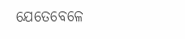ଯେତେବେଳେ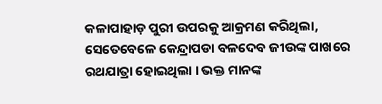କଳାପାହାଡ଼ ପୁରୀ ଉପରକୁ ଆକ୍ରମଣ କରିଥିଲା, ସେତେବେଳେ କେନ୍ଦ୍ରାପଡା ବଳଦେବ ଜୀଉଙ୍କ ପାଖରେ ରଥଯାତ୍ରା ହୋଇଥିଲା । ଭକ୍ତ ମାନଙ୍କ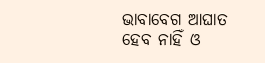ଭାବାବେଗ ଆଘାତ ହେବ ନାହିଁ ଓ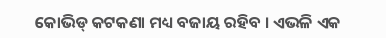କୋଭିଡ୍ କଟକଣା ମଧ୍ୟ ବଜାୟ ରହିବ । ଏଭଳି ଏକ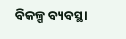ବିକଳ୍ପ ବ୍ୟବସ୍ଥା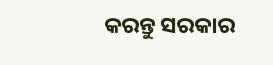କରନ୍ତୁ ସରକାର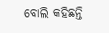ବୋଲି କହିଛନ୍ତି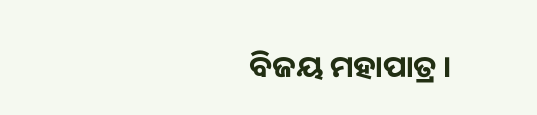ବିଜୟ ମହାପାତ୍ର ।